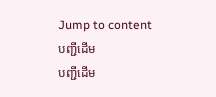Jump to content
បញ្ជីដើម
បញ្ជីដើម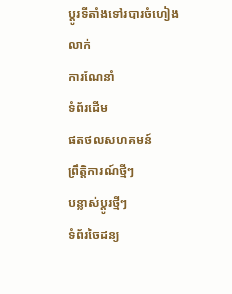ប្ដូរទីតាំងទៅរបារចំហៀង
លាក់
ការណែនាំ
ទំព័រដើម
ផតថលសហគមន៍
ព្រឹត្តិការណ៍ថ្មីៗ
បន្លាស់ប្ដូរថ្មីៗ
ទំព័រចៃដន្យ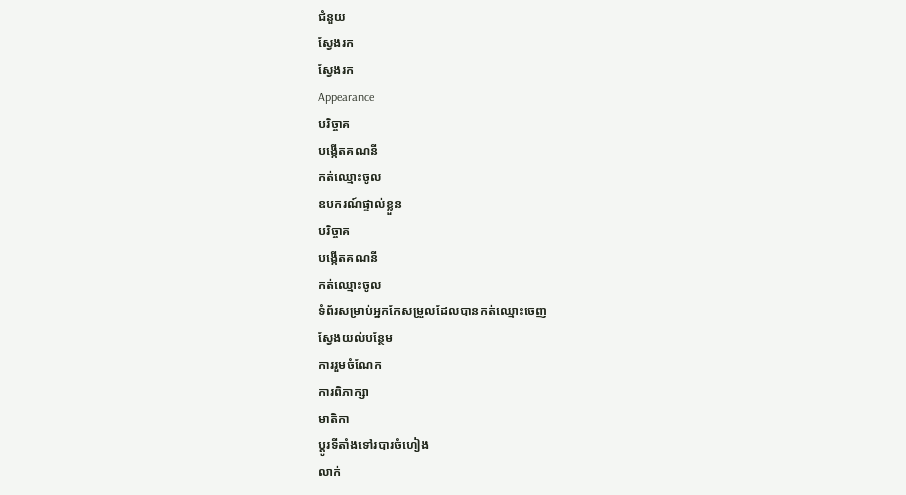ជំនួយ
ស្វែងរក
ស្វែងរក
Appearance
បរិច្ចាគ
បង្កើតគណនី
កត់ឈ្មោះចូល
ឧបករណ៍ផ្ទាល់ខ្លួន
បរិច្ចាគ
បង្កើតគណនី
កត់ឈ្មោះចូល
ទំព័រសម្រាប់អ្នកកែសម្រួលដែលបានកត់ឈ្មោះចេញ
ស្វែងយល់បន្ថែម
ការរួមចំណែក
ការពិភាក្សា
មាតិកា
ប្ដូរទីតាំងទៅរបារចំហៀង
លាក់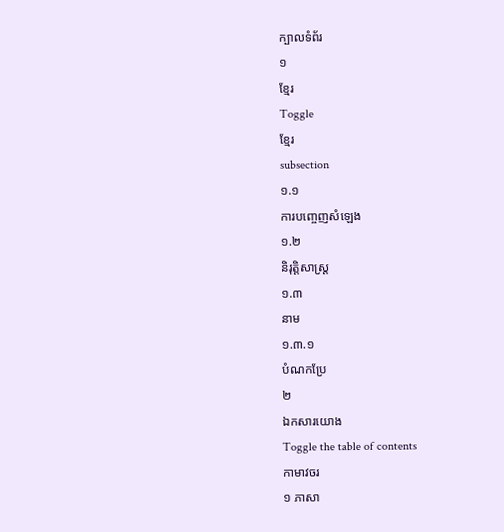ក្បាលទំព័រ
១
ខ្មែរ
Toggle
ខ្មែរ
subsection
១.១
ការបញ្ចេញសំឡេង
១.២
និរុត្តិសាស្ត្រ
១.៣
នាម
១.៣.១
បំណកប្រែ
២
ឯកសារយោង
Toggle the table of contents
កាមាវចរ
១ ភាសា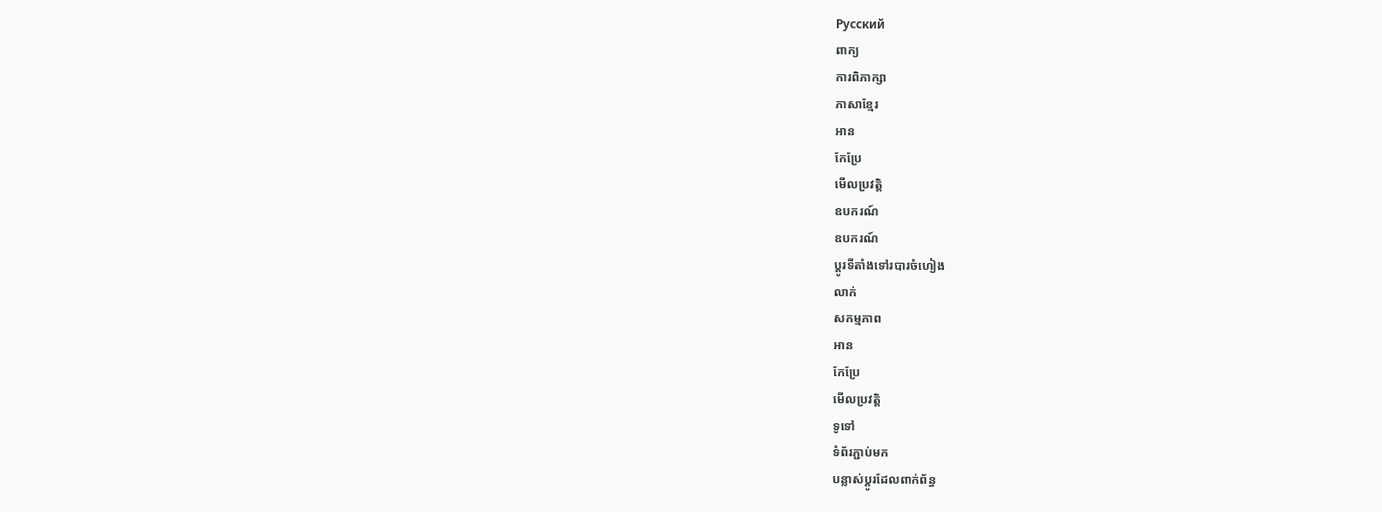Русский
ពាក្យ
ការពិភាក្សា
ភាសាខ្មែរ
អាន
កែប្រែ
មើលប្រវត្តិ
ឧបករណ៍
ឧបករណ៍
ប្ដូរទីតាំងទៅរបារចំហៀង
លាក់
សកម្មភាព
អាន
កែប្រែ
មើលប្រវត្តិ
ទូទៅ
ទំព័រភ្ជាប់មក
បន្លាស់ប្ដូរដែលពាក់ព័ន្ធ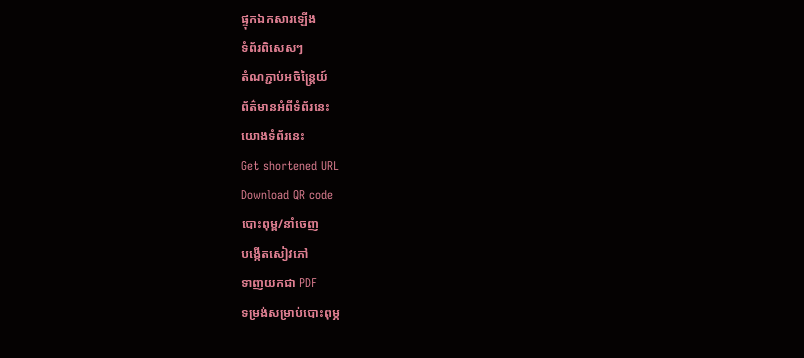ផ្ទុកឯកសារឡើង
ទំព័រពិសេសៗ
តំណភ្ជាប់អចិន្ត្រៃយ៍
ព័ត៌មានអំពីទំព័រនេះ
យោងទំព័រនេះ
Get shortened URL
Download QR code
បោះពុម្ព/នាំចេញ
បង្កើតសៀវភៅ
ទាញយកជា PDF
ទម្រង់សម្រាប់បោះពុម្ភ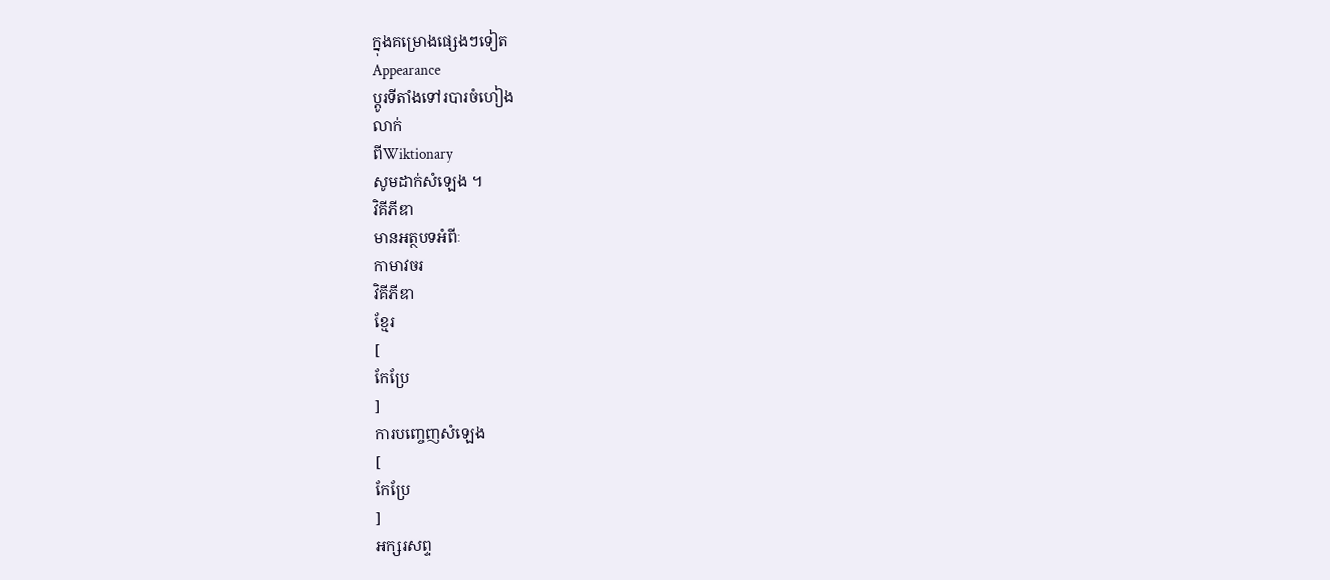ក្នុងគម្រោងផ្សេងៗទៀត
Appearance
ប្ដូរទីតាំងទៅរបារចំហៀង
លាក់
ពីWiktionary
សូមដាក់សំឡេង ។
វិគីភីឌា
មានអត្ថបទអំពីៈ
កាមាវចរ
វិគីភីឌា
ខ្មែរ
[
កែប្រែ
]
ការបញ្ចេញសំឡេង
[
កែប្រែ
]
អក្សរសព្ទ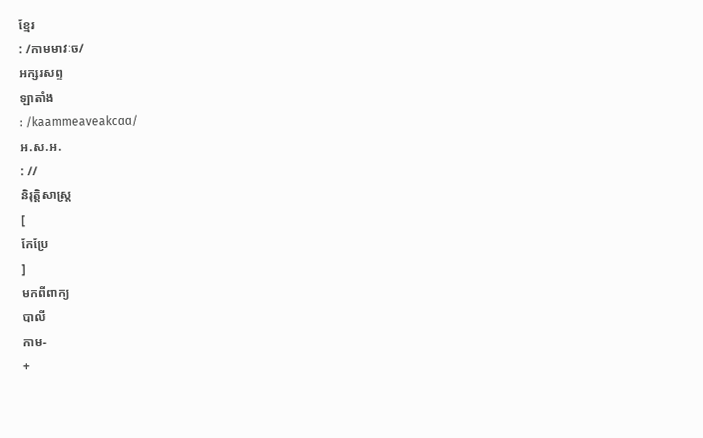ខ្មែរ
: /កាមមាវៈច/
អក្សរសព្ទ
ឡាតាំង
: /kaammeaveakcɑɑ/
អ.ស.អ.
: //
និរុត្តិសាស្ត្រ
[
កែប្រែ
]
មកពីពាក្យ
បាលី
កាម-
+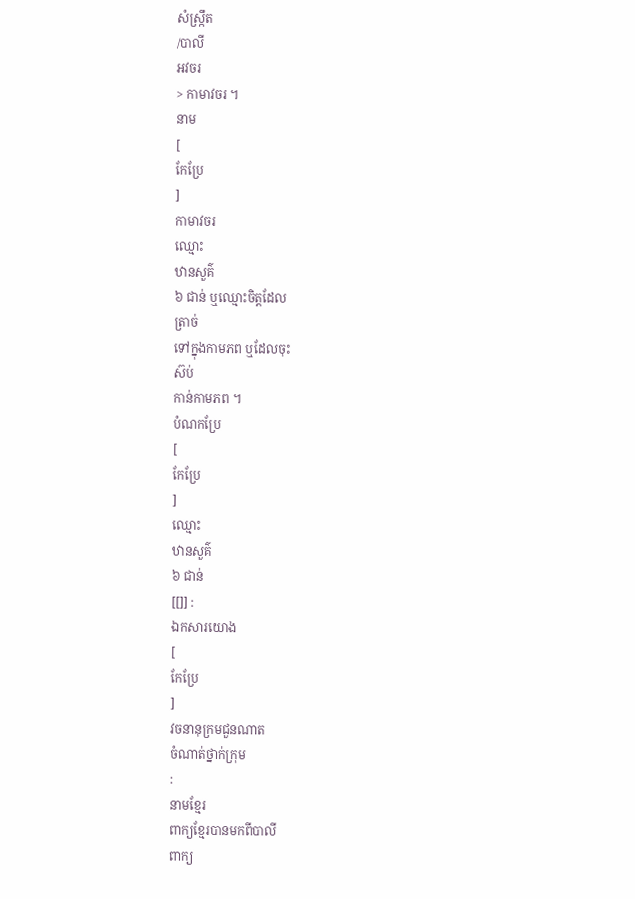សំស្ក្រឹត
/បាលី
អវចរ
> កាមាវចរ ។
នាម
[
កែប្រែ
]
កាមាវចរ
ឈ្មោះ
ឋានសួគ៌
៦ ជាន់ ឬឈ្មោះចិត្តដែល
ត្រាច់
ទៅក្នុងកាមភព ឬដែលចុះ
ស៊ប់
កាន់កាមភព ។
បំណកប្រែ
[
កែប្រែ
]
ឈ្មោះ
ឋានសួគ៌
៦ ជាន់
[[]] :
ឯកសារយោង
[
កែប្រែ
]
វចនានុក្រមជួនណាត
ចំណាត់ថ្នាក់ក្រុម
:
នាមខ្មែរ
ពាក្យខ្មែរបានមកពីបាលី
ពាក្យ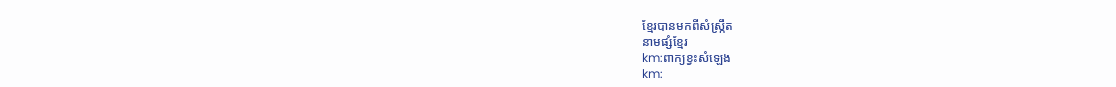ខ្មែរបានមកពីសំស្ក្រឹត
នាមផ្សំខ្មែរ
km:ពាក្យខ្វះសំឡេង
km: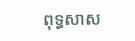ពុទ្ធសាស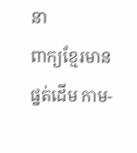នា
ពាក្យខ្មែរមានផ្នត់ដើម កាម-